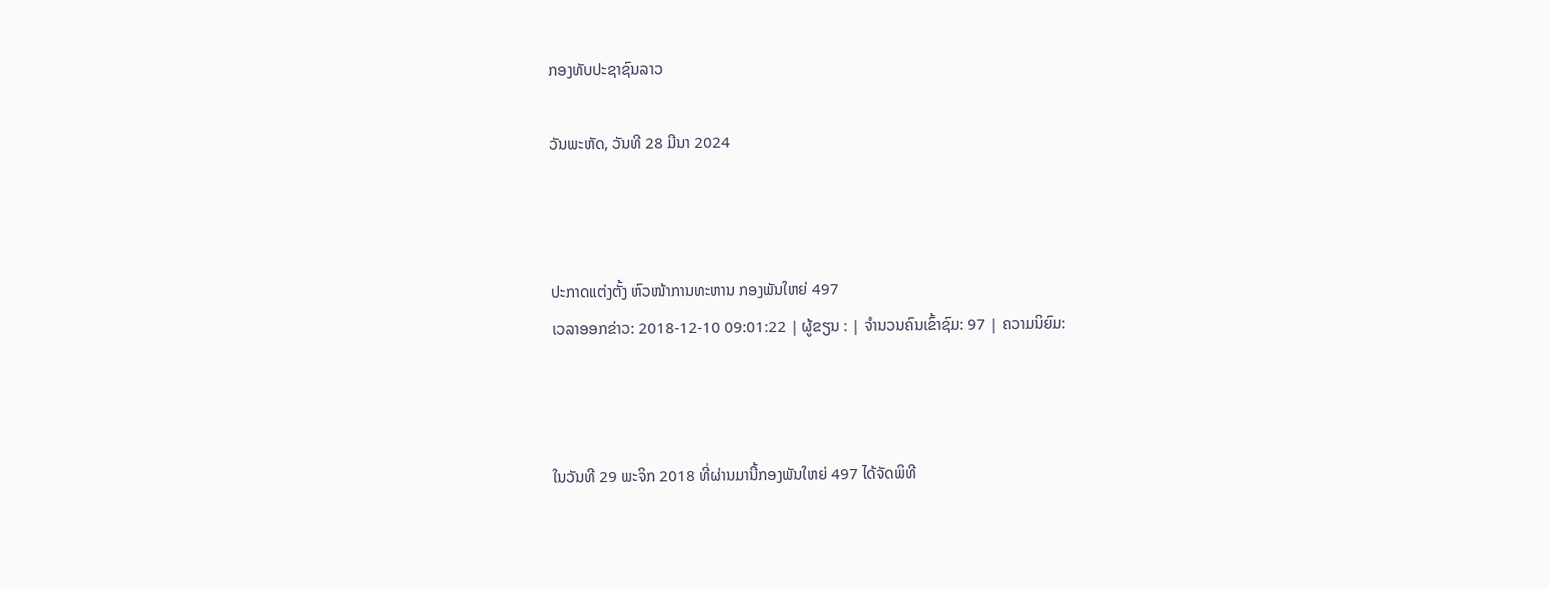ກອງທັບປະຊາຊົນລາວ

ວັນພະຫັດ, ວັນທີ 28 ມີນາ 2024



ປະກາດແຕ່ງຕັ້ງ ຫົວໜ້າການທະຫານ ກອງພັນໃຫຍ່ 497
ເວລາອອກຂ່າວ: 2018-12-10 09:01:22 | ຜູ້ຂຽນ : | ຈຳນວນຄົນເຂົ້າຊົມ: 97 | ຄວາມນິຍົມ:



ໃນວັນທີ 29 ພະຈິກ 2018 ທີ່ຜ່ານມານີ້ກອງພັນໃຫຍ່ 497 ໄດ້ຈັດພິທີ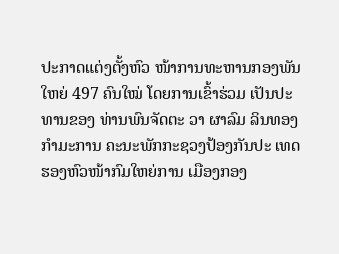ປະກາດແຕ່ງຕັ້ງຫົວ ໜ້າການທະຫານກອງພັນໃຫຍ່ 497 ຄົນໃໝ່ ໂດຍການເຂົ້າຮ່ວມ ເປັນປະທານຂອງ ທ່ານພົນຈັດຕະ ວາ ຜາລົມ ລິນທອງ ກຳມະການ ຄະນະພັກກະຊວງປ້ອງກັນປະ ເທດ ຮອງຫົວໜ້າກົມໃຫຍ່ການ ເມືອງກອງ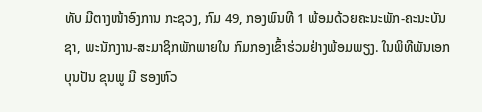ທັບ ມີຕາງໜ້າອົງການ ກະຊວງ, ກົມ 49, ກອງພົນທີ 1 ພ້ອມດ້ວຍຄະນະພັກ-ຄະນະບັນຊາ, ພະນັກງານ-ສະມາຊິກພັກພາຍໃນ ກົມກອງເຂົ້າຮ່ວມຢ່າງພ້ອມພຽງ. ໃນພິທີພັນເອກ ບຸນປັນ ຂຸນພູ ມີ ຮອງຫົວ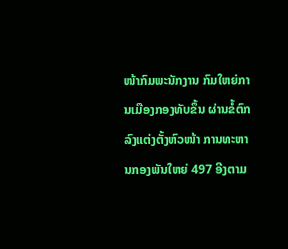ໜ້າກົມພະນັກງານ ກົມໃຫຍ່ການເມືອງກອງທັບຂຶ້ນ ຜ່ານຂໍ້ຕົກລົງແຕ່ງຕັ້ງຫົວໜ້າ ການທະຫານກອງພັນໃຫຍ່ 497 ອີງຕາມ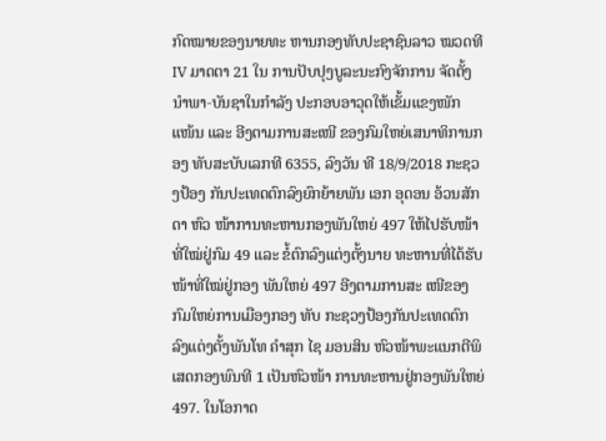ກົດໝາຍຂອງນາຍທະ ຫານກອງທັບປະຊາຊົນລາວ ໝວດທີ IV ມາດຕາ 21 ໃນ ການປັບປຸງບູລະນະກົງຈັກການ ຈັດຕັ້ງນຳພາ-ບັນຊາໃນກຳລັງ ປະກອບອາວຸດໃຫ້ເຂັ້ມແຂງໜັກ ແໜ້ນ ແລະ ອີງຕາມການສະເໜີ ຂອງກົມໃຫຍ່ເສນາທິການກອງ ທັບສະບັບເລກທີ 6355, ລົງວັນ ທີ 18/9/2018 ກະຊວງປ້ອງ ກັນປະເທດຕົກລົງຍົກຍ້າຍພັນ ເອກ ອຸດອນ ອ້ວນສັກດາ ຫົວ ໜ້າການທະຫານກອງພັນໃຫຍ່ 497 ໃຫ້ໄປຮັບໜ້າທີ່ໃໝ່ຢູ່ກົມ 49 ແລະ ຂໍ້ຕົກລົງແຕ່ງຕັ້ງນາຍ ທະຫານທີ່ໄດ້ຮັບໜ້າທີ່ໃໝ່ຢູ່ກອງ ພັນໃຫຍ່ 497 ອີງຕາມການສະ ເໜີຂອງກົມໃຫຍ່ການເມືອງກອງ ທັບ ກະຊວງປ້ອງກັນປະເທດຕົກ ລົງແຕ່ງຕັ້ງພັນໂທ ຄຳສຸກ ໄຊ ມອນສິນ ຫົວໜ້າພະແນກຕີພິ ເສດກອງພົນທີ 1 ເປັນຫົວໜ້າ ການທະຫານຢູ່ກອງພັນໃຫຍ່ 497. ໃນໂອກາດ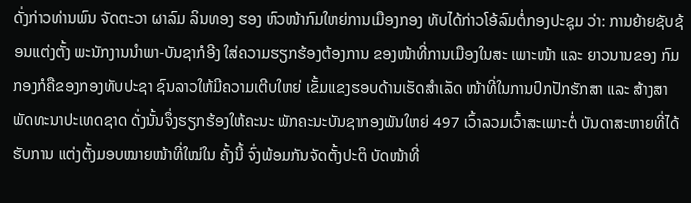ດັ່ງກ່າວທ່ານພົນ ຈັດຕະວາ ຜາລົມ ລິນທອງ ຮອງ ຫົວໜ້າກົມໃຫຍ່ການເມືອງກອງ ທັບໄດ້ກ່າວໂອ້ລົມຕໍ່ກອງປະຊຸມ ວ່າ: ການຍ້າຍຊັບຊ້ອນແຕ່ງຕັ້ງ ພະນັກງານນຳພາ-ບັນຊາກໍອີງ ໃສ່ຄວາມຮຽກຮ້ອງຕ້ອງການ ຂອງໜ້າທີ່ການເມືອງໃນສະ ເພາະໜ້າ ແລະ ຍາວນານຂອງ ກົມກອງກໍຄືຂອງກອງທັບປະຊາ ຊົນລາວໃຫ້ມີຄວາມເຕີບໃຫຍ່ ເຂັ້ມແຂງຮອບດ້ານເຮັດສຳເລັດ ໜ້າທີ່ໃນການປົກປັກຮັກສາ ແລະ ສ້າງສາພັດທະນາປະເທດຊາດ ດັ່ງນັ້ນຈຶ່ງຮຽກຮ້ອງໃຫ້ຄະນະ ພັກຄະນະບັນຊາກອງພັນໃຫຍ່ 497 ເວົ້າລວມເວົ້າສະເພາະຕໍ່ ບັນດາສະຫາຍທີ່ໄດ້ຮັບການ ແຕ່ງຕັ້ງມອບໝາຍໜ້າທີ່ໃໝ່ໃນ ຄັ້ງນີ້ ຈົ່ງພ້ອມກັນຈັດຕັ້ງປະຕິ ບັດໜ້າທີ່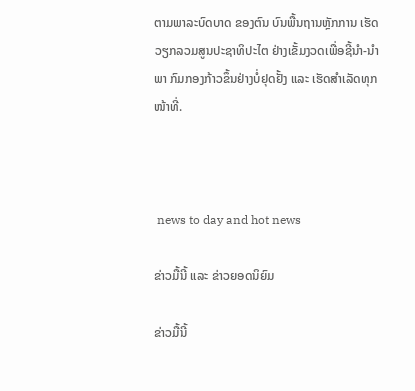ຕາມພາລະບົດບາດ ຂອງຕົນ ບົນພື້ນຖານຫຼັກການ ເຮັດວຽກລວມສູນປະຊາທິປະໄຕ ຢ່າງເຂັ້ມງວດເພື່ອຊີ້ນຳ-ນຳພາ ກົມກອງກ້າວຂຶ້ນຢ່າງບໍ່ຢຸດຢັ້ງ ແລະ ເຮັດສຳເລັດທຸກໜ້າທີ່.



 news to day and hot news

ຂ່າວມື້ນີ້ ແລະ ຂ່າວຍອດນິຍົມ

ຂ່າວມື້ນີ້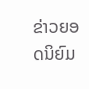ຂ່າວຍອດນິຍົມ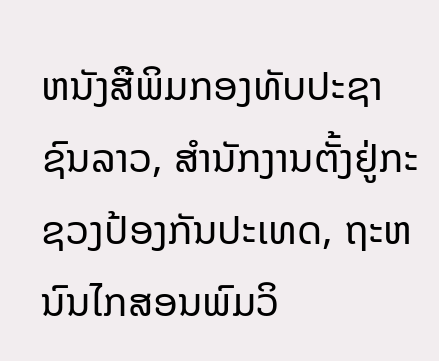ຫນັງສືພິມກອງທັບປະຊາຊົນລາວ, ສຳນັກງານຕັ້ງຢູ່ກະຊວງປ້ອງກັນປະເທດ, ຖະຫນົນໄກສອນພົມວິ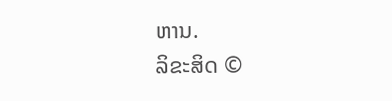ຫານ.
ລິຂະສິດ ©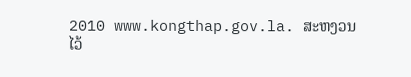2010 www.kongthap.gov.la. ສະຫງວນໄວ້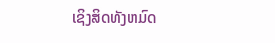ເຊິງສິດທັງຫມົດ